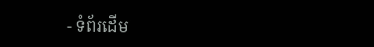- ទំព័រដើម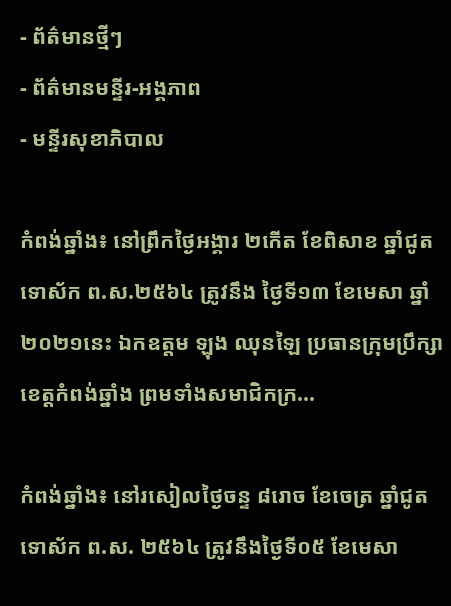- ព័ត៌មានថ្មីៗ
- ព័ត៌មានមន្ទីរ-អង្គភាព
- មន្ទីរសុខាភិបាល

កំពង់ឆ្នាំង៖ នៅព្រឹកថ្ងៃអង្គារ ២កើត ខែពិសាខ ឆ្នាំជូត ទោស័ក ព.ស.២៥៦៤ ត្រូវនឹង ថ្ងៃទី១៣ ខែមេសា ឆ្នាំ២០២១នេះ ឯកឧត្ដម ឡុង ឈុនឡៃ ប្រធានក្រុមប្រឹក្សាខេត្តកំពង់ឆ្នាំង ព្រមទាំងសមាជិកក្រ...

កំពង់ឆ្នាំង៖ នៅរសៀលថ្ងៃចន្ទ ៨រោច ខែចេត្រ ឆ្នាំជូត ទោស័ក ព.ស. ២៥៦៤ ត្រូវនឹងថ្ងៃទី០៥ ខែមេសា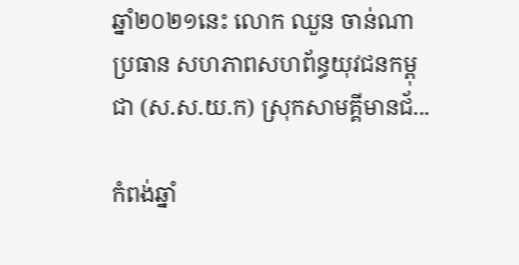ឆ្នាំ២០២១នេះ លោក ឈួន ចាន់ណា ប្រធាន សហភាពសហព័ន្ធយុវជនកម្ពុជា (ស.ស.យ.ក) ស្រុកសាមគ្គីមានជ័...

កំពង់ឆ្នាំ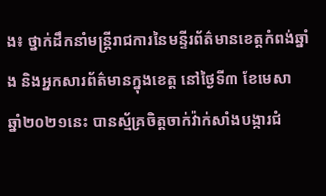ង៖ ថ្នាក់ដឹកនាំមន្រ្តីរាជការនៃមន្ទីរព័ត៌មានខេត្តកំពង់ឆ្នាំង និងអ្នកសារព័ត៌មានក្នុងខេត្ត នៅថ្ងៃទី៣ ខែមេសា ឆ្នាំ២០២១នេះ បានស្ម័គ្រចិត្តចាក់វ៉ាក់សាំងបង្ការជំ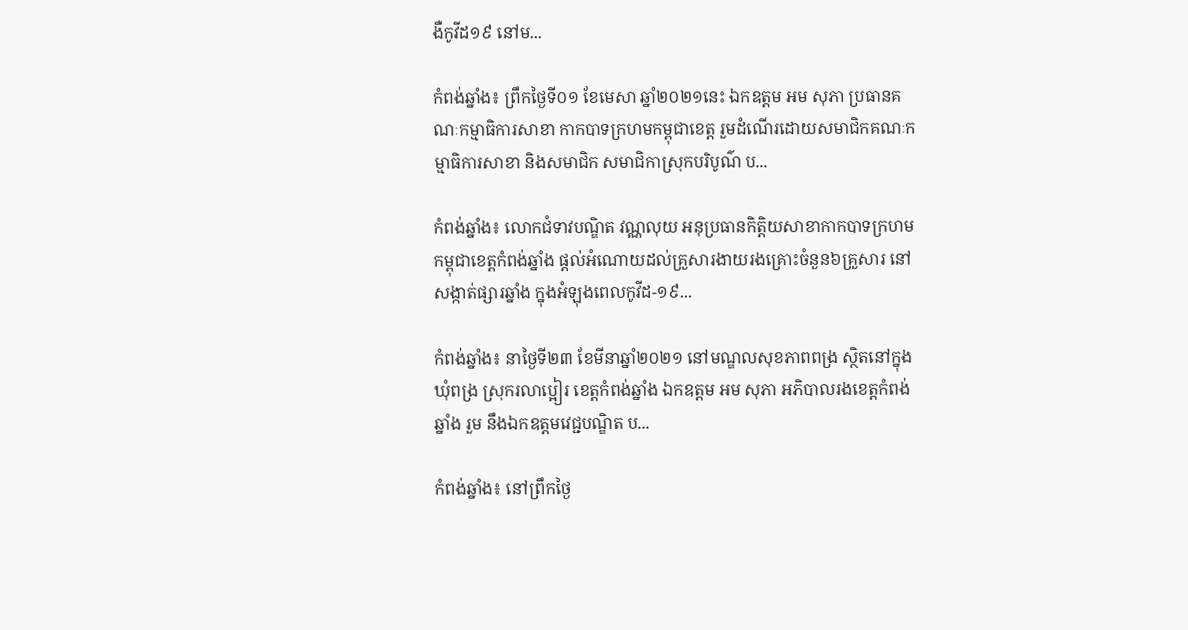ងឺកូវីដ១៩ នៅម...

កំពង់ឆ្នាំង៖ ព្រឹកថ្ងៃទី០១ ខែមេសា ឆ្នាំ២០២១នេះ ឯកឧត្ដម អម សុភា ប្រធានគណៈកម្មាធិការសាខា កាកបាទក្រហមកម្ពុជាខេត្ត រួមដំណើរដោយសមាជិកគណៈកម្មាធិការសាខា និងសមាជិក សមាជិកាស្រុកបរិបូណ៌ ប...

កំពង់ឆ្នាំង៖ លោកជំទាវបណ្ឌិត វណ្ណលុយ អនុប្រធានកិត្តិយសាខាកាកបាទក្រហមកម្ពុជាខេត្តកំពង់ឆ្នាំង ផ្តល់អំណោយដល់គ្រួសារងាយរងគ្រោះចំនួន៦គ្រួសារ នៅសង្កាត់ផ្សារឆ្នាំង ក្នុងអំឡុងពេលកូវីដ-១៩...

កំពង់ឆ្នាំង៖ នាថ្ងៃទី២៣ ខែមីនាឆ្នាំ២០២១ នៅមណ្ឌលសុខភាពពង្រ ស្ថិតនៅក្នុងឃុំពង្រ ស្រុករលាប្អៀរ ខេត្តកំពង់ឆ្នាំង ឯកឧត្តម អម សុភា អភិបាលរងខេត្តកំពង់ឆ្នាំង រួម នឹងឯកឧត្តមវេជ្ជបណ្ឌិត ប...

កំពង់ឆ្នាំង៖ នៅព្រឹកថ្ងៃ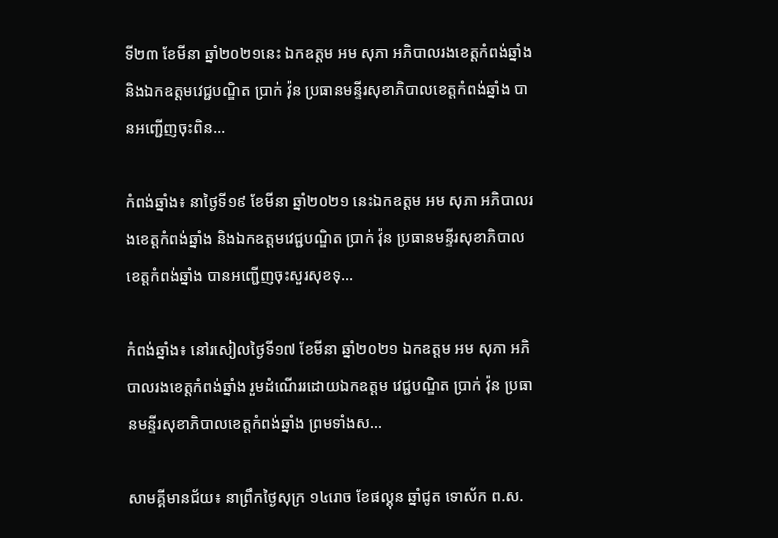ទី២៣ ខែមីនា ឆ្នាំ២០២១នេះ ឯកឧត្ដម អម សុភា អភិបាលរងខេត្តកំពង់ឆ្នាំង និងឯកឧត្តមវេជ្ជបណ្ឌិត ប្រាក់ វ៉ុន ប្រធានមន្ទីរសុខាភិបាលខេត្តកំពង់ឆ្នាំង បានអញ្ជើញចុះពិន...

កំពង់ឆ្នាំង៖ នាថ្ងៃទី១៩ ខែមីនា ឆ្នាំ២០២១ នេះឯកឧត្ដម អម សុភា អភិបាលរងខេត្តកំពង់ឆ្នាំង និងឯកឧត្តមវេជ្ជបណ្ឌិត ប្រាក់ វ៉ុន ប្រធានមន្ទីរសុខាភិបាលខេត្តកំពង់ឆ្នាំង បានអញ្ជើញចុះសួរសុខទុ...

កំពង់ឆ្នាំង៖ នៅរសៀលថ្ងៃទី១៧ ខែមីនា ឆ្នាំ២០២១ ឯកឧត្តម អម សុភា អភិបាលរងខេត្តកំពង់ឆ្នាំង រួមដំណើររដោយឯកឧត្តម វេជ្ជបណ្ឌិត ប្រាក់ វ៉ុន ប្រធានមន្ទីរសុខាភិបាលខេត្តកំពង់ឆ្នាំង ព្រមទាំងស...

សាមគ្គីមានជ័យ៖ នាព្រឹកថ្ងៃសុក្រ ១៤រោច ខែផល្គុន ឆ្នាំជូត ទោស័ក ព.ស.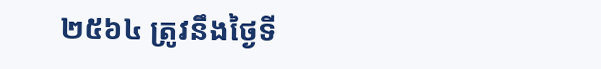២៥៦៤ ត្រូវនឹងថ្ងៃទី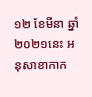១២ ខែមីនា ឆ្នាំ២០២១នេះ អនុសាខាកាក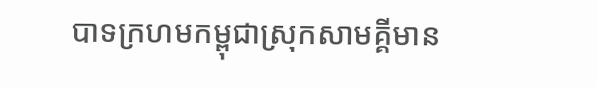បាទក្រហមកម្ពុជាស្រុកសាមគ្គីមាន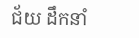ជ័យ ដឹកនាំ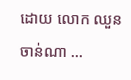ដោយ លោក ឈួន ចាន់ណា ...